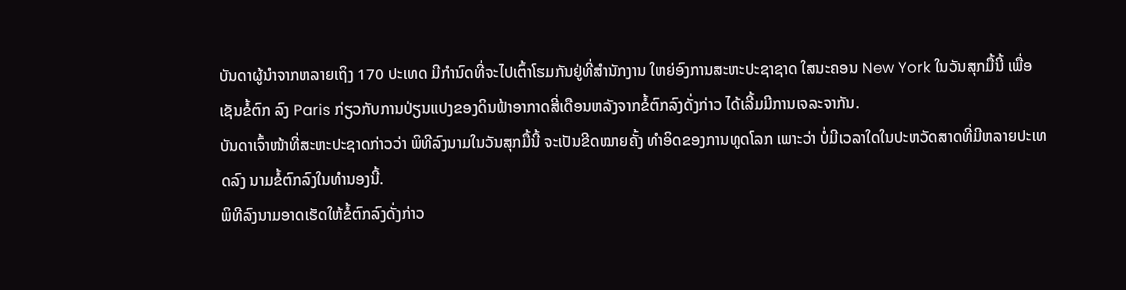ບັນດາຜູ້ນຳຈາກຫລາຍເຖິງ 170 ປະເທດ ມີກຳນົດທີ່ຈະໄປເຕົ້າໂຮມກັນຢູ່ທີ່ສຳນັກງານ ໃຫຍ່ອົງການສະຫະປະຊາຊາດ ໃສນະຄອນ New York ໃນວັນສຸກມື້ນີ້ ເພື່ອເຊັນຂໍ້ຕົກ ລົງ Paris ກ່ຽວກັບການປ່ຽນແປງຂອງດິນຟ້າອາກາດສີ່ເດືອນຫລັງຈາກຂໍ້ຕົກລົງດັ່ງກ່າວ ໄດ້ເລີ້ມມີການເຈລະຈາກັນ.
ບັນດາເຈົ້າໜ້າທີ່ສະຫະປະຊາດກ່າວວ່າ ພິທີລົງນາມໃນວັນສຸກມື້ນີ້ ຈະເປັນຂີດໝາຍຄັ້ງ ທຳອິດຂອງການທູດໂລກ ເພາະວ່າ ບໍ່ມີເວລາໃດໃນປະຫວັດສາດທີ່ມີຫລາຍປະເທດລົງ ນາມຂໍ້ຕົກລົງໃນທຳນອງນີ້.
ພິທີລົງນາມອາດເຮັດໃຫ້ຂໍ້ຕົກລົງດັ່ງກ່າວ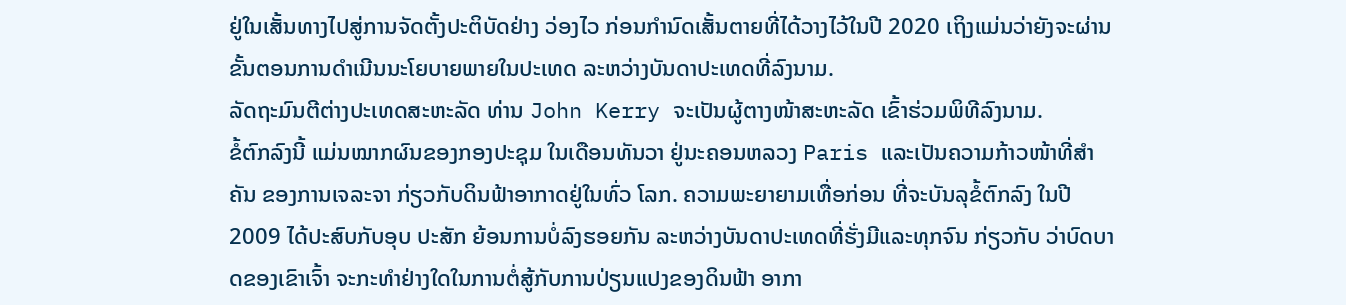ຢູ່ໃນເສັ້ນທາງໄປສູ່ການຈັດຕັ້ງປະຕິບັດຢ່າງ ວ່ອງໄວ ກ່ອນກຳນົດເສັ້ນຕາຍທີ່ໄດ້ວາງໄວ້ໃນປີ 2020 ເຖິງແມ່ນວ່າຍັງຈະຜ່ານຂັ້ນຕອນການດຳເນີນນະໂຍບາຍພາຍໃນປະເທດ ລະຫວ່າງບັນດາປະເທດທີ່ລົງນາມ.
ລັດຖະມົນຕີຕ່າງປະເທດສະຫະລັດ ທ່ານ John Kerry ຈະເປັນຜູ້ຕາງໜ້າສະຫະລັດ ເຂົ້າຮ່ວມພິທີລົງນາມ.
ຂໍ້ຕົກລົງນີ້ ແມ່ນໝາກຜົນຂອງກອງປະຊຸມ ໃນເດືອນທັນວາ ຢູ່ນະຄອນຫລວງ Paris ແລະເປັນຄວາມກ້າວໜ້າທີ່ສຳຄັນ ຂອງການເຈລະຈາ ກ່ຽວກັບດິນຟ້າອາກາດຢູ່ໃນທົ່ວ ໂລກ. ຄວາມພະຍາຍາມເທື່ອກ່ອນ ທີ່ຈະບັນລຸຂໍ້ຕົກລົງ ໃນປີ 2009 ໄດ້ປະສົບກັບອຸບ ປະສັກ ຍ້ອນການບໍ່ລົງຮອຍກັນ ລະຫວ່າງບັນດາປະເທດທີ່ຮັ່ງມີແລະທຸກຈົນ ກ່ຽວກັບ ວ່າບົດບາດຂອງເຂົາເຈົ້າ ຈະກະທຳຢ່າງໃດໃນການຕໍ່ສູ້ກັບການປ່ຽນແປງຂອງດິນຟ້າ ອາກາ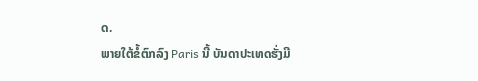ດ.
ພາຍໃຕ້ຂໍ້ຕົກລົງ Paris ນີ້ ບັນດາປະເທດຮັ່ງມີ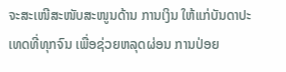ຈະສະເໜີສະໜັບສະໜູນດ້ານ ການເງິນ ໃຫ້ແກ່ບັນດາປະເທດທີ່ທຸກຈົນ ເພື່ອຊ່ວຍຫລຸດຜ່ອນ ການປ່ອຍ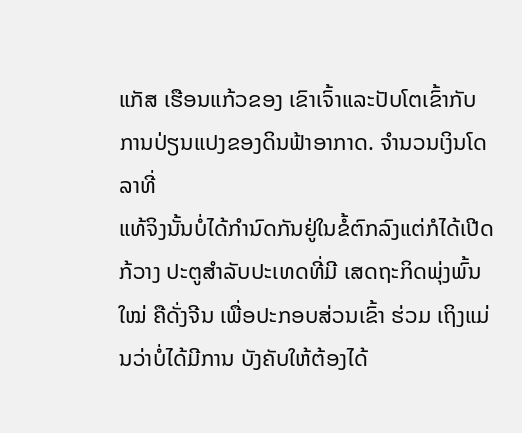ແກັສ ເຮືອນແກ້ວຂອງ ເຂົາເຈົ້າແລະປັບໂຕເຂົ້າກັບການປ່ຽນແປງຂອງດິນຟ້າອາກາດ. ຈຳນວນເງິນໂດລາທີ່
ແທ້ຈິງນັ້ນບໍ່ໄດ້ກຳນົດກັນຢູ່ໃນຂໍ້ຕົກລົງແຕ່ກໍໄດ້ເປີດກ້ວາງ ປະຕູສຳລັບປະເທດທີ່ມີ ເສດຖະກິດພຸ່ງພົ້ນໃໝ່ ຄືດັ່ງຈີນ ເພື່ອປະກອບສ່ວນເຂົ້າ ຮ່ວມ ເຖິງແມ່ນວ່າບໍ່ໄດ້ມີການ ບັງຄັບໃຫ້ຕ້ອງໄດ້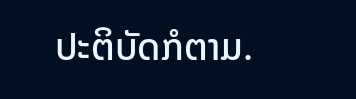ປະຕິບັດກໍຕາມ.